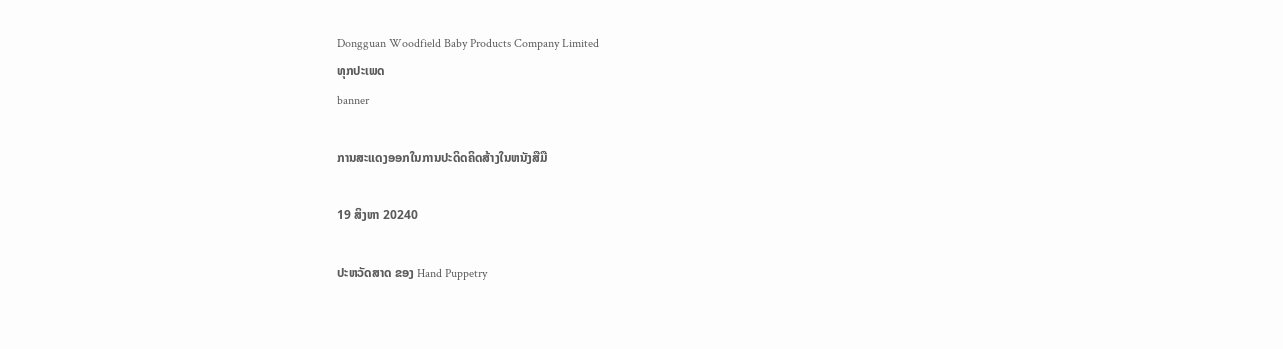Dongguan Woodfield Baby Products Company Limited
ທຸກປະເພດ
banner

ການສະແດງອອກໃນການປະດິດຄິດສ້າງໃນຫນັງສືມື

19 ສິງຫາ 20240

ປະຫວັດສາດ ຂອງ Hand Puppetry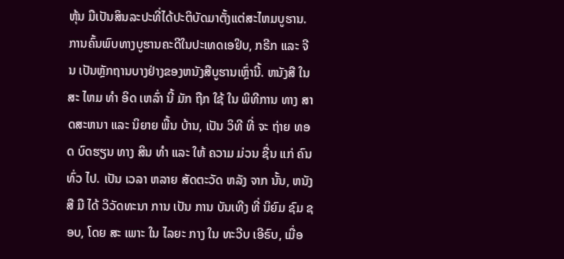ຫຸ້ນ ມືເປັນສິນລະປະທີ່ໄດ້ປະຕິບັດມາຕັ້ງແຕ່ສະໄຫມບູຮານ. ການຄົ້ນພົບທາງບູຮານຄະດີໃນປະເທດເອຢິບ, ກຣີກ ແລະ ຈີນ ເປັນຫຼັກຖານບາງຢ່າງຂອງຫນັງສືບູຮານເຫຼົ່ານີ້. ຫນັງສື ໃນ ສະ ໄຫມ ທໍາ ອິດ ເຫລົ່າ ນີ້ ມັກ ຖືກ ໃຊ້ ໃນ ພິທີການ ທາງ ສາດສະຫນາ ແລະ ນິຍາຍ ພື້ນ ບ້ານ, ເປັນ ວິທີ ທີ່ ຈະ ຖ່າຍ ທອດ ບົດຮຽນ ທາງ ສິນ ທໍາ ແລະ ໃຫ້ ຄວາມ ມ່ວນ ຊື່ນ ແກ່ ຄົນ ທົ່ວ ໄປ. ເປັນ ເວລາ ຫລາຍ ສັດຕະວັດ ຫລັງ ຈາກ ນັ້ນ, ຫນັງສື ມື ໄດ້ ວິວັດທະນາ ການ ເປັນ ການ ບັນເທີງ ທີ່ ນິຍົມ ຊົມ ຊອບ, ໂດຍ ສະ ເພາະ ໃນ ໄລຍະ ກາງ ໃນ ທະວີບ ເອີຣົບ, ເມື່ອ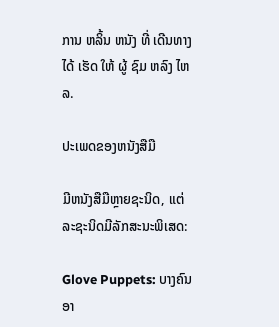ການ ຫລິ້ນ ຫນັງ ທີ່ ເດີນທາງ ໄດ້ ເຮັດ ໃຫ້ ຜູ້ ຊົມ ຫລົງ ໄຫລ.

ປະເພດຂອງຫນັງສືມື

ມີຫນັງສືມືຫຼາຍຊະນິດ, ແຕ່ລະຊະນິດມີລັກສະນະພິເສດ:

Glove Puppets: ບາງຄົນອາ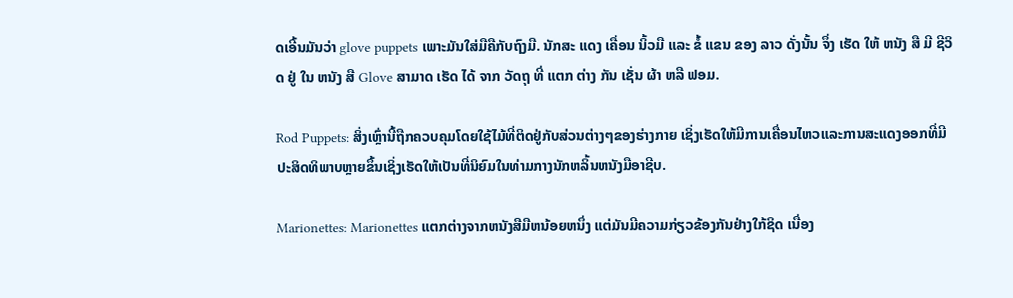ດເອີ້ນມັນວ່າ glove puppets ເພາະມັນໃສ່ມືຄືກັບຖົງມື. ນັກສະ ແດງ ເຄື່ອນ ນິ້ວມື ແລະ ຂໍ້ ແຂນ ຂອງ ລາວ ດັ່ງນັ້ນ ຈຶ່ງ ເຮັດ ໃຫ້ ຫນັງ ສື ມີ ຊີວິດ ຢູ່ ໃນ ຫນັງ ສື Glove ສາມາດ ເຮັດ ໄດ້ ຈາກ ວັດຖຸ ທີ່ ແຕກ ຕ່າງ ກັນ ເຊັ່ນ ຜ້າ ຫລື ຟອມ.

Rod Puppets: ສິ່ງເຫຼົ່ານີ້ຖືກຄວບຄຸມໂດຍໃຊ້ໄມ້ທີ່ຕິດຢູ່ກັບສ່ວນຕ່າງໆຂອງຮ່າງກາຍ ເຊິ່ງເຮັດໃຫ້ມີການເຄື່ອນໄຫວແລະການສະແດງອອກທີ່ມີປະສິດທິພາບຫຼາຍຂຶ້ນເຊິ່ງເຮັດໃຫ້ເປັນທີ່ນິຍົມໃນທ່າມກາງນັກຫລິ້ນຫນັງມືອາຊີບ.

Marionettes: Marionettes ແຕກຕ່າງຈາກຫນັງສືມືຫນ້ອຍຫນຶ່ງ ແຕ່ມັນມີຄວາມກ່ຽວຂ້ອງກັນຢ່າງໃກ້ຊິດ ເນື່ອງ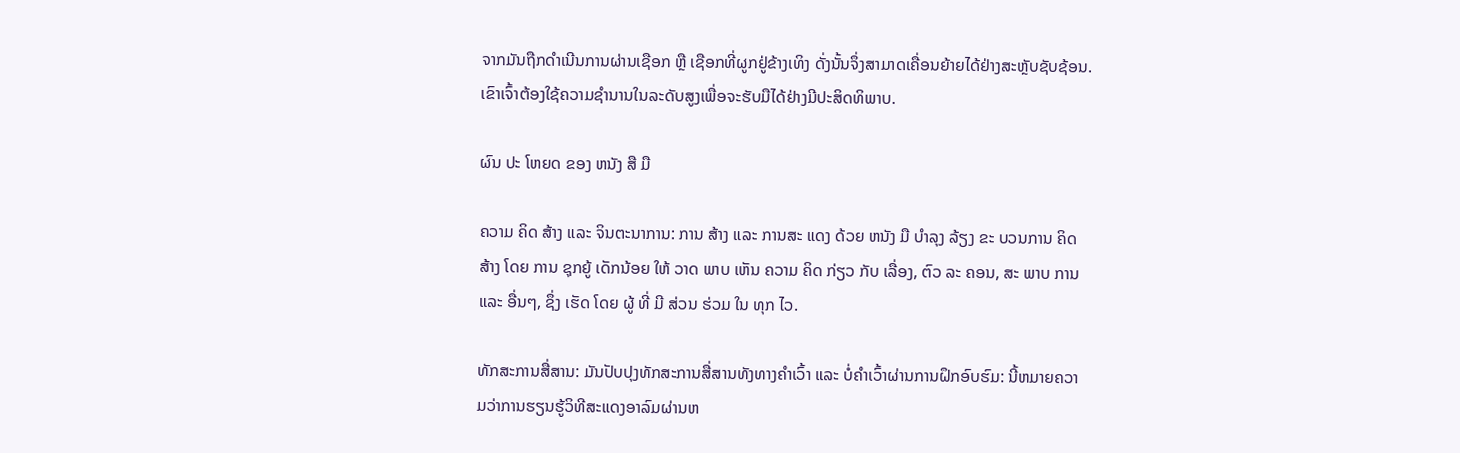ຈາກມັນຖືກດໍາເນີນການຜ່ານເຊືອກ ຫຼື ເຊືອກທີ່ຜູກຢູ່ຂ້າງເທິງ ດັ່ງນັ້ນຈຶ່ງສາມາດເຄື່ອນຍ້າຍໄດ້ຢ່າງສະຫຼັບຊັບຊ້ອນ. ເຂົາເຈົ້າຕ້ອງໃຊ້ຄວາມຊໍານານໃນລະດັບສູງເພື່ອຈະຮັບມືໄດ້ຢ່າງມີປະສິດທິພາບ.

ຜົນ ປະ ໂຫຍດ ຂອງ ຫນັງ ສື ມື

ຄວາມ ຄິດ ສ້າງ ແລະ ຈິນຕະນາການ: ການ ສ້າງ ແລະ ການສະ ແດງ ດ້ວຍ ຫນັງ ມື ບໍາລຸງ ລ້ຽງ ຂະ ບວນການ ຄິດ ສ້າງ ໂດຍ ການ ຊຸກຍູ້ ເດັກນ້ອຍ ໃຫ້ ວາດ ພາບ ເຫັນ ຄວາມ ຄິດ ກ່ຽວ ກັບ ເລື່ອງ, ຕົວ ລະ ຄອນ, ສະ ພາບ ການ ແລະ ອື່ນໆ, ຊຶ່ງ ເຮັດ ໂດຍ ຜູ້ ທີ່ ມີ ສ່ວນ ຮ່ວມ ໃນ ທຸກ ໄວ.

ທັກສະການສື່ສານ: ມັນປັບປຸງທັກສະການສື່ສານທັງທາງຄໍາເວົ້າ ແລະ ບໍ່ຄໍາເວົ້າຜ່ານການຝຶກອົບຮົມ: ນີ້ຫມາຍຄວາມວ່າການຮຽນຮູ້ວິທີສະແດງອາລົມຜ່ານຫ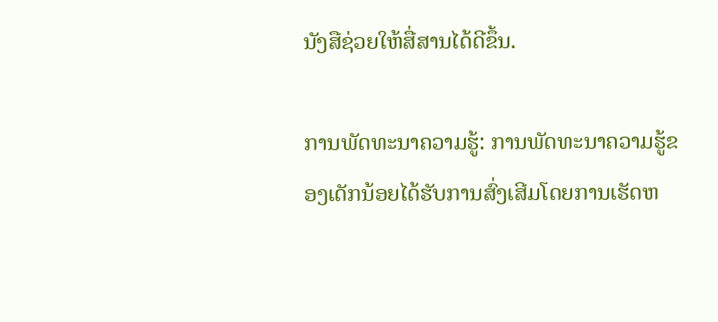ນັງສືຊ່ວຍໃຫ້ສື່ສານໄດ້ດີຂຶ້ນ.

ການພັດທະນາຄວາມຮູ້: ການພັດທະນາຄວາມຮູ້ຂອງເດັກນ້ອຍໄດ້ຮັບການສົ່ງເສີມໂດຍການເຮັດຫ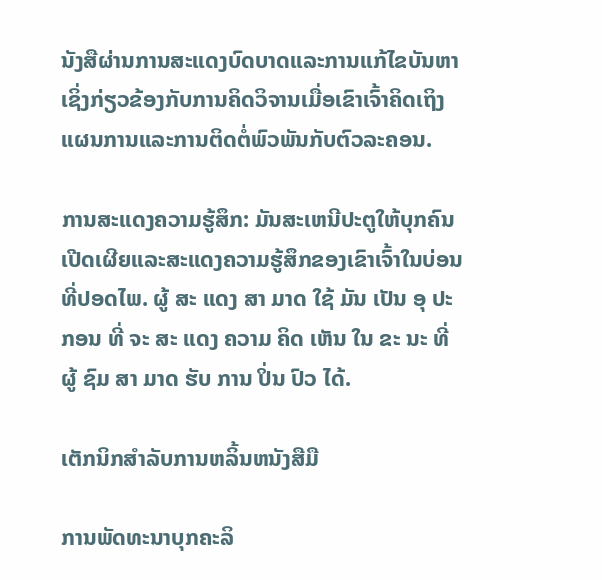ນັງສືຜ່ານການສະແດງບົດບາດແລະການແກ້ໄຂບັນຫາເຊິ່ງກ່ຽວຂ້ອງກັບການຄິດວິຈານເມື່ອເຂົາເຈົ້າຄິດເຖິງແຜນການແລະການຕິດຕໍ່ພົວພັນກັບຕົວລະຄອນ.

ການສະແດງຄວາມຮູ້ສຶກ: ມັນສະເຫນີປະຕູໃຫ້ບຸກຄົນເປີດເຜີຍແລະສະແດງຄວາມຮູ້ສຶກຂອງເຂົາເຈົ້າໃນບ່ອນທີ່ປອດໄພ. ຜູ້ ສະ ແດງ ສາ ມາດ ໃຊ້ ມັນ ເປັນ ອຸ ປະ ກອນ ທີ່ ຈະ ສະ ແດງ ຄວາມ ຄິດ ເຫັນ ໃນ ຂະ ນະ ທີ່ ຜູ້ ຊົມ ສາ ມາດ ຮັບ ການ ປິ່ນ ປົວ ໄດ້.

ເຕັກນິກສໍາລັບການຫລິ້ນຫນັງສືມື

ການພັດທະນາບຸກຄະລິ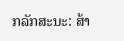ກລັກສະນະ: ສ້າ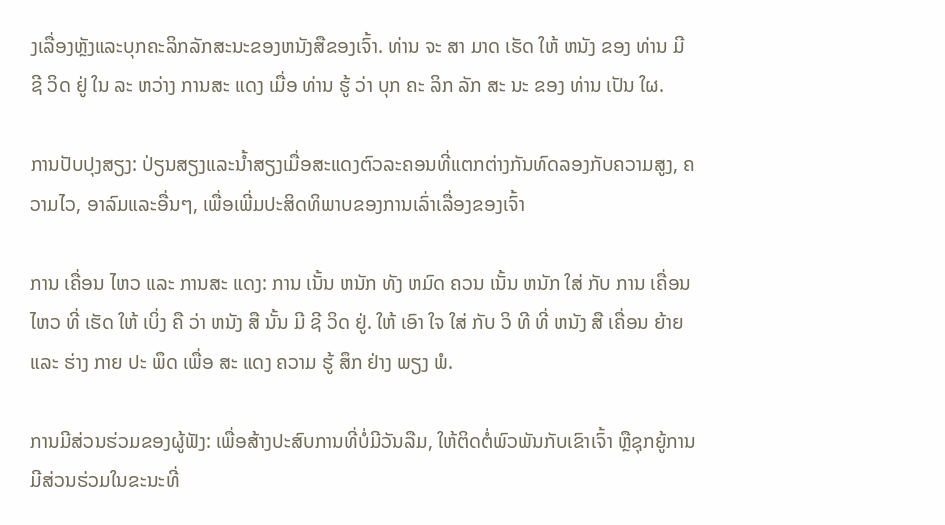ງເລື່ອງຫຼັງແລະບຸກຄະລິກລັກສະນະຂອງຫນັງສືຂອງເຈົ້າ. ທ່ານ ຈະ ສາ ມາດ ເຮັດ ໃຫ້ ຫນັງ ຂອງ ທ່ານ ມີ ຊີ ວິດ ຢູ່ ໃນ ລະ ຫວ່າງ ການສະ ແດງ ເມື່ອ ທ່ານ ຮູ້ ວ່າ ບຸກ ຄະ ລິກ ລັກ ສະ ນະ ຂອງ ທ່ານ ເປັນ ໃຜ.

ການປັບປຸງສຽງ: ປ່ຽນສຽງແລະນໍ້າສຽງເມື່ອສະແດງຕົວລະຄອນທີ່ແຕກຕ່າງກັນທົດລອງກັບຄວາມສູງ, ຄວາມໄວ, ອາລົມແລະອື່ນໆ, ເພື່ອເພີ່ມປະສິດທິພາບຂອງການເລົ່າເລື່ອງຂອງເຈົ້າ

ການ ເຄື່ອນ ໄຫວ ແລະ ການສະ ແດງ: ການ ເນັ້ນ ຫນັກ ທັງ ຫມົດ ຄວນ ເນັ້ນ ຫນັກ ໃສ່ ກັບ ການ ເຄື່ອນ ໄຫວ ທີ່ ເຮັດ ໃຫ້ ເບິ່ງ ຄື ວ່າ ຫນັງ ສື ນັ້ນ ມີ ຊີ ວິດ ຢູ່. ໃຫ້ ເອົາ ໃຈ ໃສ່ ກັບ ວິ ທີ ທີ່ ຫນັງ ສື ເຄື່ອນ ຍ້າຍ ແລະ ຮ່າງ ກາຍ ປະ ພຶດ ເພື່ອ ສະ ແດງ ຄວາມ ຮູ້ ສຶກ ຢ່າງ ພຽງ ພໍ.

ການມີສ່ວນຮ່ວມຂອງຜູ້ຟັງ: ເພື່ອສ້າງປະສົບການທີ່ບໍ່ມີວັນລືມ, ໃຫ້ຕິດຕໍ່ພົວພັນກັບເຂົາເຈົ້າ ຫຼືຊຸກຍູ້ການມີສ່ວນຮ່ວມໃນຂະນະທີ່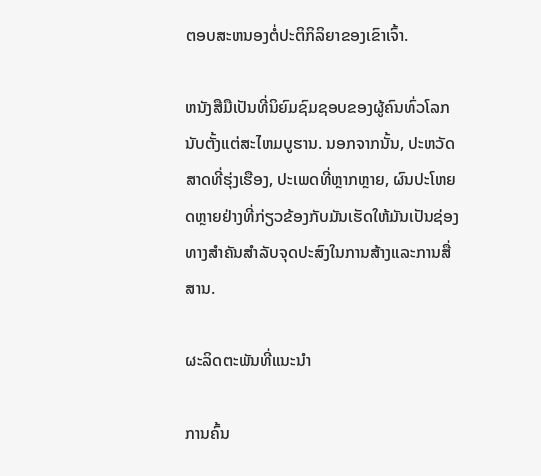ຕອບສະຫນອງຕໍ່ປະຕິກິລິຍາຂອງເຂົາເຈົ້າ.

ຫນັງສືມືເປັນທີ່ນິຍົມຊົມຊອບຂອງຜູ້ຄົນທົ່ວໂລກນັບຕັ້ງແຕ່ສະໄຫມບູຮານ. ນອກຈາກນັ້ນ, ປະຫວັດສາດທີ່ຮຸ່ງເຮືອງ, ປະເພດທີ່ຫຼາກຫຼາຍ, ຜົນປະໂຫຍດຫຼາຍຢ່າງທີ່ກ່ຽວຂ້ອງກັບມັນເຮັດໃຫ້ມັນເປັນຊ່ອງທາງສໍາຄັນສໍາລັບຈຸດປະສົງໃນການສ້າງແລະການສື່ສານ.

ຜະລິດຕະພັນທີ່ແນະນໍາ

ການຄົ້ນ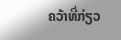ຄວ້າທີ່ກ່ຽວ